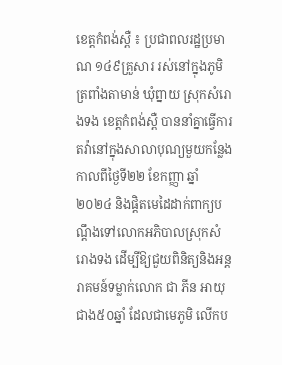ខេត្តកំពង់ស្ពឺ ៖ ប្រជាពលរដ្ឋប្រមាណ ១៤៩គ្រួសារ រស់នៅក្នុងភូមិត្រពាំងតាមាន់ ឃុំព្នាយ ស្រុកសំរោងទង ខេត្តកំពង់ស្ពឺ បាននាំគ្នាធ្វើការតវ៉ានៅក្នុងសាលាបុណ្យមួយកន្លែង កាលពីថ្ងៃទី២២ ខែកញ្ញា ឆ្នាំ២០២៤ និងផ្តិតមេដៃដាក់ពាក្យបណ្តឹងទៅលោកអភិបាលស្រុកសំរោងទង ដើម្បីឱ្យជួយពិនិត្យនិងអន្តរាគមន៍ទម្លាក់លោក ជា ភីន អាយុជាង៥០ឆ្នាំ ដែលជាមេភូមិ លើកប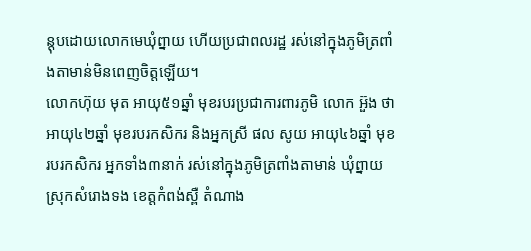ន្តុបដោយលោកមេឃុំព្នាយ ហើយប្រជាពលរដ្ឋ រស់នៅក្នុងភូមិត្រពាំងតាមាន់មិនពេញចិត្តឡើយ។
លោកហ៊ុយ មុត អាយុ៥១ឆ្នាំ មុខរបរប្រជាការពារភូមិ លោក អ៊ួង ថា អាយុ៤២ឆ្នាំ មុខរបរកសិករ និងអ្នកស្រី ផល សូយ អាយុ៤៦ឆ្នាំ មុខរបរកសិករ អ្នកទាំង៣នាក់ រស់នៅក្នុងភូមិត្រពាំងតាមាន់ ឃុំព្នាយ ស្រុកសំរោងទង ខេត្តកំពង់ស្ពឺ តំណាង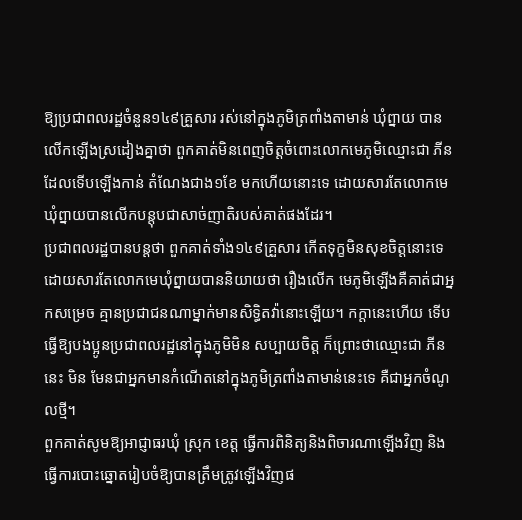ឱ្យប្រជាពលរដ្ឋចំនួន១៤៩គ្រួសារ រស់នៅក្នុងភូមិត្រពាំងតាមាន់ ឃុំព្នាយ បានលើកឡើងស្រដៀងគ្នាថា ពួកគាត់មិនពេញចិត្តចំពោះលោកមេភូមិឈ្មោះជា ភីន ដែលទើបឡើងកាន់ តំណែងជាង១ខែ មកហើយនោះទេ ដោយសារតែលោកមេឃុំព្នាយបានលើកបន្តុបជាសាច់ញាតិរបស់គាត់ផងដែរ។
ប្រជាពលរដ្ឋបានបន្តថា ពួកគាត់ទាំង១៤៩គ្រួសារ កើតទុក្ខមិនសុខចិត្តនោះទេ ដោយសារតែលោកមេឃុំព្នាយបាននិយាយថា រឿងលើក មេភូមិឡើងគឺគាត់ជាអ្នកសម្រេច គ្មានប្រជាជនណាម្នាក់មានសិទ្ធិតវ៉ានោះឡើយ។ កក្តានេះហើយ ទើបធ្វើឱ្យបងប្អូនប្រជាពលរដ្ឋនៅក្នុងភូមិមិន សប្បាយចិត្ត ក៏ព្រោះថាឈ្មោះជា ភីន នេះ មិន មែនជាអ្នកមានកំណើតនៅក្នុងភូមិត្រពាំងតាមាន់នេះទេ គឺជាអ្នកចំណូលថ្មី។
ពួកគាត់សូមឱ្យអាជ្ញាធរឃុំ ស្រុក ខេត្ត ធ្វើការពិនិត្យនិងពិចារណាឡើងវិញ និងធ្វើការបោះឆ្នោតរៀបចំឱ្យបានត្រឹមត្រូវឡើងវិញផ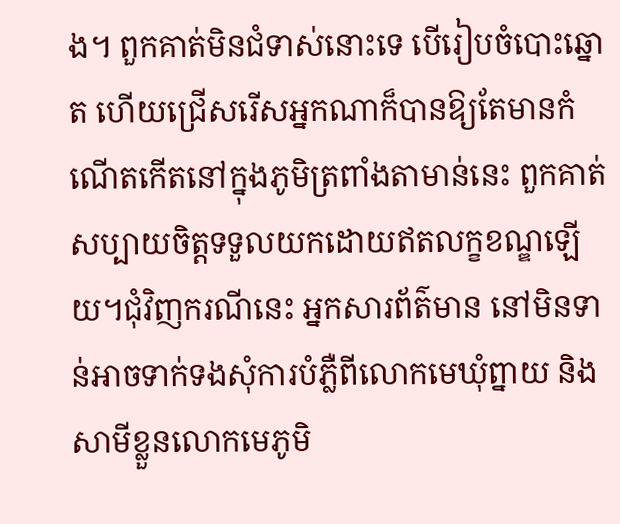ង។ ពួកគាត់មិនជំទាស់នោះទេ បើរៀបចំបោះឆ្នោត ហើយជ្រើសរើសអ្នកណាក៏បានឱ្យតែមានកំណើតកើតនៅក្នុងភូមិត្រពាំងតាមាន់នេះ ពួកគាត់ សប្បាយចិត្តទទួលយកដោយឥតលក្ខខណ្ឌឡើយ។ជុំវិញករណីនេះ អ្នកសារព័ត៌មាន នៅមិនទាន់អាចទាក់ទងសុំការបំភ្លឺពីលោកមេឃុំព្នាយ និងសាមីខ្លួនលោកមេភូមិ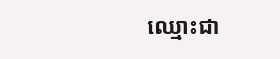ឈ្មោះជា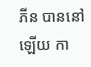ភីន បាននៅឡើយ កា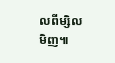លពីម្សិលមិញ៕